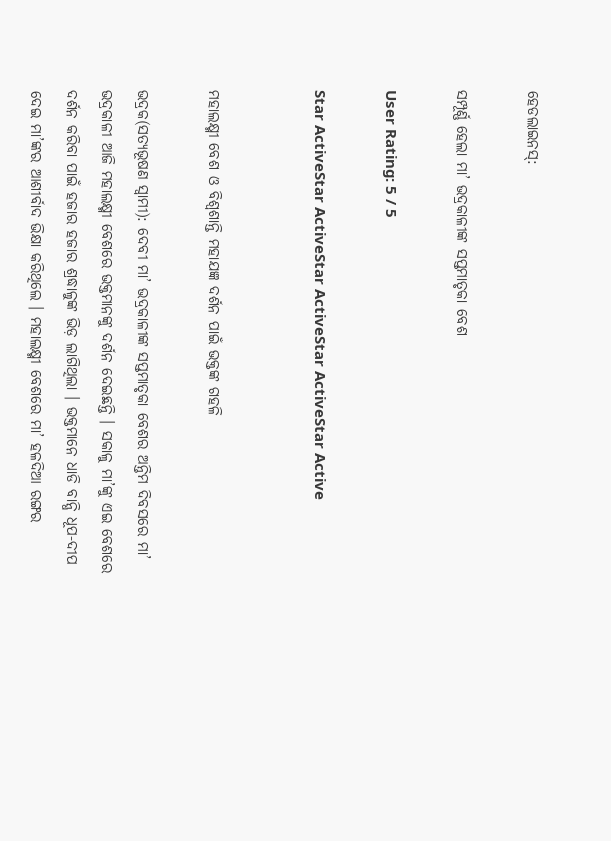ହେଡଲାଇନସ୍:

ସମ୍ପୂର୍ଣ୍ଣ ହେଲା ମା’ ଭଦ୍ରକାଳୀଙ୍କ ସପ୍ତମାତୃକା ବେଶ

User Rating: 5 / 5

Star ActiveStar ActiveStar ActiveStar ActiveStar Active


ମହାଲକ୍ଷ୍ମୀ ବେଶ ଓ ବିଶ୍ୱଶାନ୍ତି ମହାଯଜ୍ଞ ଦର୍ଶନ ପାଇଁ ଭକ୍ତଙ୍କ ଗହଳି

ଭଦ୍ରକ(ସତ୍ୟଭୂଷଣ ସ୍ୱାମୀ): ଦେବୀ ମା’ ଭଦ୍ରକାଳୀଙ୍କ ସପ୍ତମାତୃକା ବେଶର ଅନ୍ତିମ ଦିବସରେ ମା’ ଭଦ୍ରକାଳୀ ଆଜି ମହାଲକ୍ଷ୍ମୀ ବେଶରେ ଭକ୍ତମାନଙ୍କୁ ଦର୍ଶନ ଦେଇଛନ୍ତି । ସକାଳୁ ମା’ଙ୍କୁ ଏଇ ବେଶରେ ଦର୍ଶନ କରିବା ପାଇଁ ହଜାର ହଜାର ଶ୍ରଦ୍ଧାଳୁଙ୍କ ଭିଡ଼ ଲାଗିଥିଲା । ଭକ୍ତମାନେ ଧାଡି ବାନ୍ଧି ଧୂପ-ଦୀପ ଦେଇ ମା’ଙ୍କର ଆଶୀର୍ବାଦ ଭିକ୍ଷା କରିଥିଲେ । ମହାଲକ୍ଷ୍ମୀ ବେଶରେ ମା’ ହଳଦିଆ ରଙ୍ଗର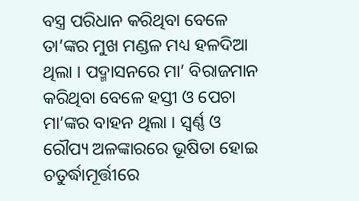ବସ୍ତ୍ର ପରିଧାନ କରିଥିବା ବେଳେ ତା’ଙ୍କର ମୁଖ ମଣ୍ଡଳ ମଧ୍ୟ ହଳଦିଆ ଥିଲା । ପଦ୍ମାସନରେ ମା’ ବିରାଜମାନ କରିଥିବା ବେଳେ ହସ୍ତୀ ଓ ପେଚା ମା’ଙ୍କର ବାହନ ଥିଲା । ସ୍ୱର୍ଣ୍ଣ ଓ ରୌପ୍ୟ ଅଳଙ୍କାରରେ ଭୂଷିତା ହୋଇ ଚତୁର୍ଦ୍ଧାମୂର୍ତ୍ତୀରେ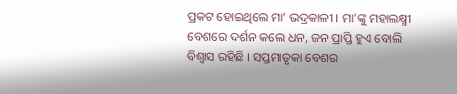ପ୍ରକଟ ହୋଇଥିଲେ ମା’ ଭଦ୍ରକାଳୀ । ମା’ଙ୍କୁ ମହାଲକ୍ଷ୍ମୀ ବେଶରେ ଦର୍ଶନ କଲେ ଧନ, ଜନ ପ୍ରାପ୍ତି ହୁଏ ବୋଲି ବିଶ୍ୱାସ ରହିଛି । ସପ୍ତମାତୃକା ବେଶର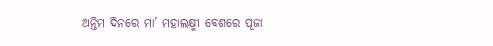ଅନ୍ତିମ ଦିନରେ ମା’ ମହାଲକ୍ଷ୍ମୀ ବେଶରେ ପୂଜା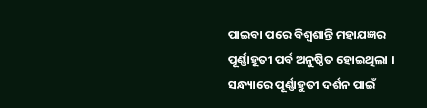ପାଇବା ପରେ ବିଶ୍ୱଶାନ୍ତି ମହାଯଜ୍ଞର ପୂର୍ଣ୍ଣାହୂତୀ ପର୍ବ ଅନୁଷ୍ଠିତ ହୋଇଥିଲା । ସନ୍ଧ୍ୟାରେ ପୂର୍ଣ୍ଣାହୁତୀ ଦର୍ଶନ ପାଇଁ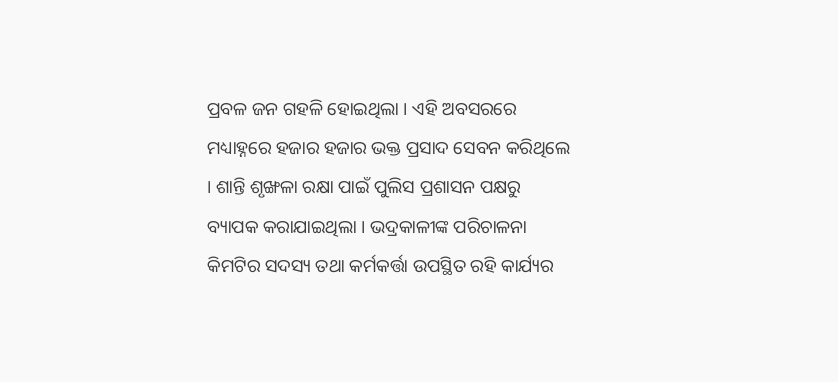ପ୍ରବଳ ଜନ ଗହଳି ହୋଇଥିଲା । ଏହି ଅବସରରେ ମଧ୍ୟାହ୍ନରେ ହଜାର ହଜାର ଭକ୍ତ ପ୍ରସାଦ ସେବନ କରିଥିଲେ । ଶାନ୍ତି ଶୃଙ୍ଖଳା ରକ୍ଷା ପାଇଁ ପୁଲିସ ପ୍ରଶାସନ ପକ୍ଷରୁ ବ୍ୟାପକ କରାଯାଇଥିଲା । ଭଦ୍ରକାଳୀଙ୍କ ପରିଚାଳନା କିମଟିର ସଦସ୍ୟ ତଥା କର୍ମକର୍ତ୍ତା ଉପସ୍ଥିତ ରହି କାର୍ଯ୍ୟର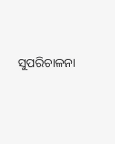ସୁପରିଚାଳନା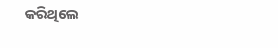କରିଥିଲେ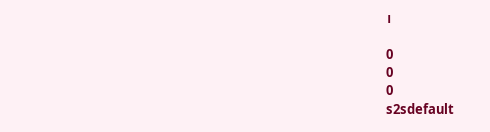।

0
0
0
s2sdefault